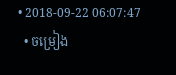• 2018-09-22 06:07:47
  • ចម្រៀង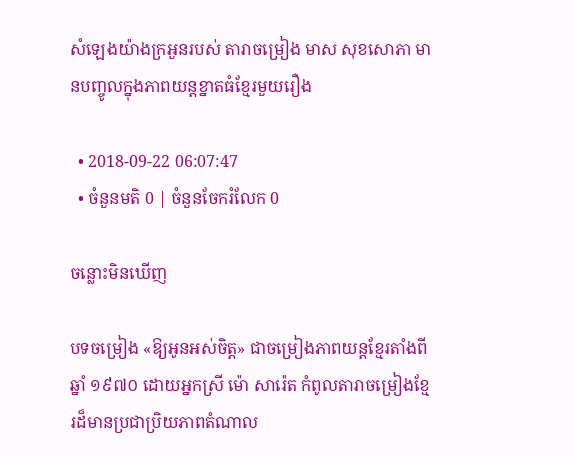សំឡេងយ៉ាងក្រអួនរបស់ តារាចម្រៀង មាស សុខសោភា មានបញ្ចូលក្នុងភាពយន្តខ្នាតធំខ្មែរមួយរឿង

  • 2018-09-22 06:07:47
  • ចំនួនមតិ 0 | ចំនួនចែករំលែក 0

ចន្លោះមិនឃើញ

បទចម្រៀង «ឱ្យអូនឣស់ចិត្ត» ជាចម្រៀងភាពយន្តខ្មែរតាំងពីឆ្នាំ ១៩៧០ ដោយអ្នកស្រី ម៉ោ សារ៉េត កំពូលតារាចម្រៀងខ្មែរដ៏មានប្រជាប្រិយភាពតំណាល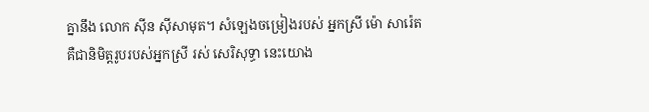គ្នានឹង លោក ស៊ីន ស៊ីសាមុត។ សំឡេងចម្រៀងរបស់ អ្នកស្រី ម៉ោ សារ៉េត គឺជានិមិត្តរូបរបស់អ្នកស្រី រស់ សេរិសុទ្ធា នេះយោង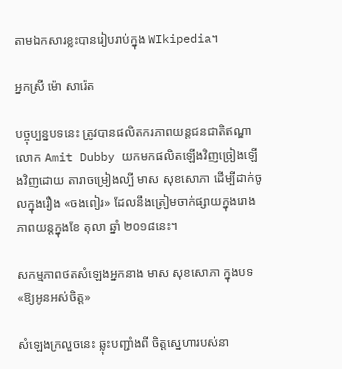តាមឯកសារខ្លះបានរៀបរាប់ក្នុង WIkipedia។

អ្នកស្រី ម៉ោ សារ៉េត

បច្ចុប្បន្នបទនេះ ត្រូវបានផលិតករភាពយន្តជនជាតិឥណ្ឌា លោក Amit Dubby យកមកផលិតឡើងវិញច្រៀងឡើងវិញដោយ តារាចម្រៀងល្បី មាស សុខសោភា ដើម្បីដាក់ចូលក្នុងរឿង «ចងពៀរ» ដែលនឹងត្រៀមចាក់ផ្សាយក្នុងរោងភាពយន្តក្នុងខែ តុលា ឆ្នាំ ២០១៨នេះ។

សកម្មភាពថតសំឡេងអ្នកនាង មាស សុខសោភា ក្នុងបទ «ឱ្យអូនអស់ចិត្ត»

សំឡេងក្រលួចនេះ ឆ្លុះបញ្ជាំងពី ចិត្តស្នេហារបស់នា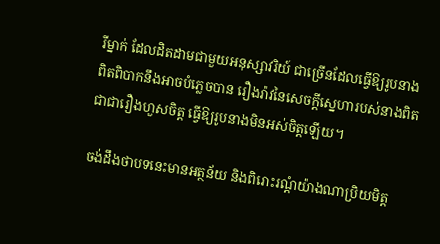រីម្នាក់ ដែលដិតដាមជាមួយអនុស្សាវរិយ៍ ជាច្រើនដែលធ្វើឱ្យរូបនាងពិតពិបាកនឹងអាចបំភ្លេចបាន រឿងរ៉ាវនៃសេចក្ដីស្នេហារបស់នាងពិតជាជារឿងហួសចិត្ត ធ្វើឱ្យរូបនាងមិនអស់ចិត្តឡើយ។

ចង់ដឹងថាបទនេះមានអត្ថន័យ និងពិរោះរណ្ដំយ៉ាងណាប្រិយមិត្ត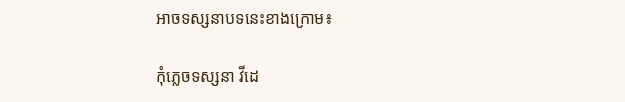អាចទស្សនាបទនេះខាងក្រោម៖

កុំភ្លេចទស្សនា វីដេ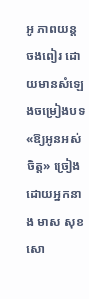អូ ភាពយន្ត ចងពៀរ ដោយមានសំឡេងចម្រៀងបទ «ឱ្យអូនឣស់ចិត្ត» ច្រៀងដោយអ្នកនាង មាស សុខ សោ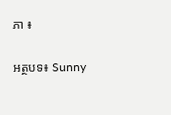ភា ៖

អត្ថបទ៖ Sunny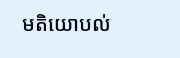មតិយោបល់